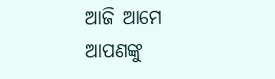ଆଜି ଆମେ ଆପଣଙ୍କୁ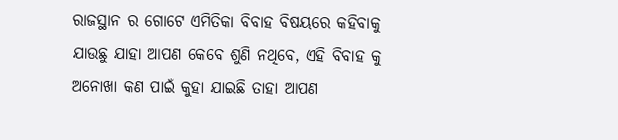ରାଜସ୍ଥାନ ର ଗୋଟେ ଏମିତିକା ବିବାହ ବିଷୟରେ କହିବାକୁ ଯାଉଛୁ ଯାହା ଆପଣ କେବେ ଶୁଣି ନଥିବେ, ଏହି ବିବାହ କୁ ଅନୋଖା କଣ ପାଇଁ କୁହା ଯାଇଛି ତାହା ଆପଣ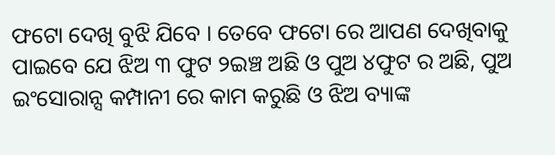ଫଟୋ ଦେଖି ବୁଝି ଯିବେ । ତେବେ ଫଟୋ ରେ ଆପଣ ଦେଖିବାକୁ ପାଇବେ ଯେ ଝିଅ ୩ ଫୁଟ ୨ଇଞ୍ଚ ଅଛି ଓ ପୁଅ ୪ଫୁଟ ର ଅଛି, ପୁଅ ଇଂସୋରାନ୍ସ କମ୍ପାନୀ ରେ କାମ କରୁଛି ଓ ଝିଅ ବ୍ୟାଙ୍କ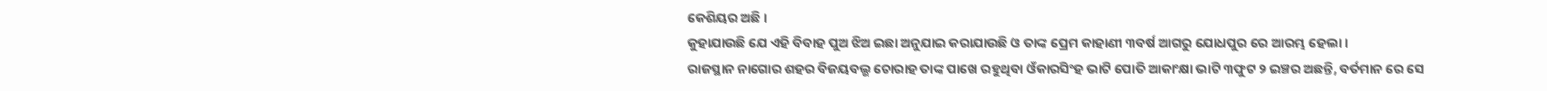କେଶିୟର ଅଛି ।
କୁହାଯାଉଛି ଯେ ଏହି ବିବାହ ପୁଅ ଝିଅ ଇଛା ଅନୁଯାଇ କରାଯାଉଛି ଓ ତାଙ୍କ ପ୍ରେମ କାହାଣୀ ୩ବର୍ଷ ଆଗରୁ ଯୋଧପୁର ରେ ଆରମ୍ଭ ହେଲା ।
ରାଜସ୍ଥାନ ନାଗୋର ଶହର ବିଜୟବଲ୍ଭ ଚୋରାହ ତାଙ୍କ ପାଖେ ରହୁଥିବା ଓଁକାରସିଂହ ଭାଟି ପୋତି ଆକାଂକ୍ଷା ଭାଟି ୩ଫୁଟ ୨ ଇଞ୍ଚର ଅଛନ୍ତି, ବର୍ତମାନ ରେ ସେ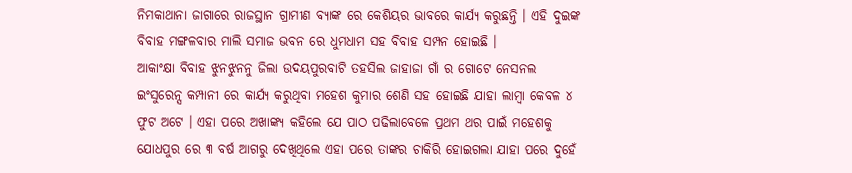ନିମକାଥାନା ଜାଗାରେ ରାଜସ୍ଥାନ ଗ୍ରାମୀଣ ବ୍ୟାଙ୍କ ରେ କେଶିୟର ଭାବରେ କାର୍ଯ୍ୟ କରୁଛନ୍ତି । ଏହି ଦୁଇଙ୍କ ବିବାହ ମଙ୍ଗଳବାର ମାଲି ସମାଜ ଭବନ ରେ ଧୁମଧାମ ସହ ବିବାହ ସମ୍ପନ ହୋଇଛି ।
ଆକାଂକ୍ଷା ବିବାହ ଝୁନଝୁନନୁ ଜିଲା ଉଦୟପୁରବାଟି ତହସିଲ ଜାହାଜା ଗାଁ ର ଗୋଟେ ନେସନଲ ଇଂସୁରେନ୍ସ କମ୍ପାନୀ ରେ କାର୍ଯ୍ୟ କରୁଥିବା ମହେଶ କୁମାର ଶେଣି ସହ ହୋଇଛି ଯାହା ଲାମ୍ବା କେବଳ ୪ ଫୁଟ ଅଟେ । ଏହା ପରେ ଅଖାଙ୍କ୍ୟ କହିଲେ ଯେ ପାଠ ପଢିଲାବେଳେ ପ୍ରଥମ ଥର ପାଇଁ ମହେଶକୁ ଯୋଧପୁର ରେ ୩ ବର୍ଷ ଆଗରୁ ଦେଖିଥିଲେ ଏହା ପରେ ତାଙ୍କର ଚାକିରି ହୋଇଗଲା ଯାହା ପରେ ଦୁହେଁ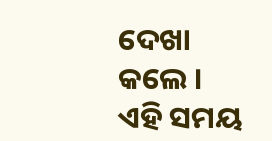ଦେଖା କଲେ । ଏହି ସମୟ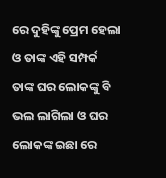ରେ ଦୁହିଙ୍କୁ ପ୍ରେମ ହେଲା ଓ ତାଙ୍କ ଏହି ସମ୍ପର୍କ ତାଙ୍କ ଘର ଲୋକଙ୍କୁ ବି ଭଲ ଲାଗିଲା ଓ ଘର ଲୋକଙ୍କ ଇଛା ରେ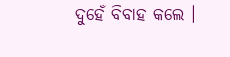ଦୁହେଁ ବିବାହ କଲେ ।